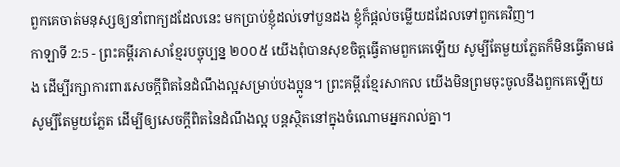ពួកគេចាត់មនុស្សឲ្យនាំពាក្យដដែលនេះ មកប្រាប់ខ្ញុំដល់ទៅបួនដង ខ្ញុំក៏ផ្ដល់ចម្លើយដដែលទៅពួកគេវិញ។
កាឡាទី 2:5 - ព្រះគម្ពីរភាសាខ្មែរបច្ចុប្បន្ន ២០០៥ យើងពុំបានសុខចិត្តធ្វើតាមពួកគេឡើយ សូម្បីតែមួយភ្លែតក៏មិនធ្វើតាមផង ដើម្បីរក្សាការពារសេចក្ដីពិតនៃដំណឹងល្អសម្រាប់បងប្អូន។ ព្រះគម្ពីរខ្មែរសាកល យើងមិនព្រមចុះចូលនឹងពួកគេឡើយ សូម្បីតែមួយភ្លែត ដើម្បីឲ្យសេចក្ដីពិតនៃដំណឹងល្អ បន្តស្ថិតនៅក្នុងចំណោមអ្នករាល់គ្នា។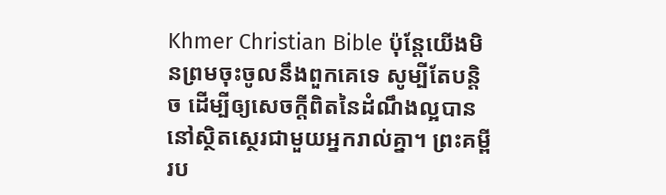Khmer Christian Bible ប៉ុន្ដែយើងមិនព្រមចុះចូលនឹងពួកគេទេ សូម្បីតែបន្ដិច ដើម្បីឲ្យសេចក្ដីពិតនៃដំណឹងល្អបាននៅស្ថិតស្ថេរជាមួយអ្នករាល់គ្នា។ ព្រះគម្ពីរប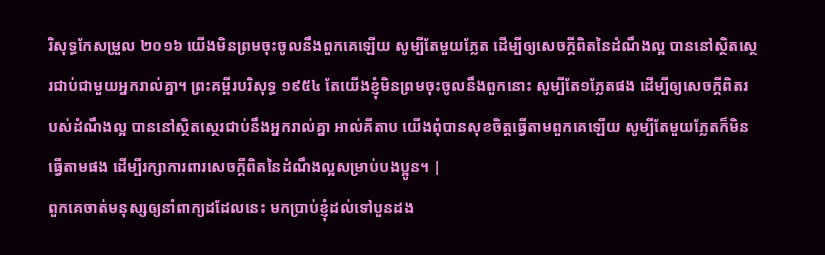រិសុទ្ធកែសម្រួល ២០១៦ យើងមិនព្រមចុះចូលនឹងពួកគេឡើយ សូម្បីតែមួយភ្លែត ដើម្បីឲ្យសេចក្ដីពិតនៃដំណឹងល្អ បាននៅស្ថិតស្ថេរជាប់ជាមួយអ្នករាល់គ្នា។ ព្រះគម្ពីរបរិសុទ្ធ ១៩៥៤ តែយើងខ្ញុំមិនព្រមចុះចូលនឹងពួកនោះ សូម្បីតែ១ភ្លែតផង ដើម្បីឲ្យសេចក្ដីពិតរបស់ដំណឹងល្អ បាននៅស្ថិតស្ថេរជាប់នឹងអ្នករាល់គ្នា អាល់គីតាប យើងពុំបានសុខចិត្ដធ្វើតាមពួកគេឡើយ សូម្បីតែមួយភ្លែតក៏មិនធ្វើតាមផង ដើម្បីរក្សាការពារសេចក្ដីពិតនៃដំណឹងល្អសម្រាប់បងប្អូន។ |
ពួកគេចាត់មនុស្សឲ្យនាំពាក្យដដែលនេះ មកប្រាប់ខ្ញុំដល់ទៅបួនដង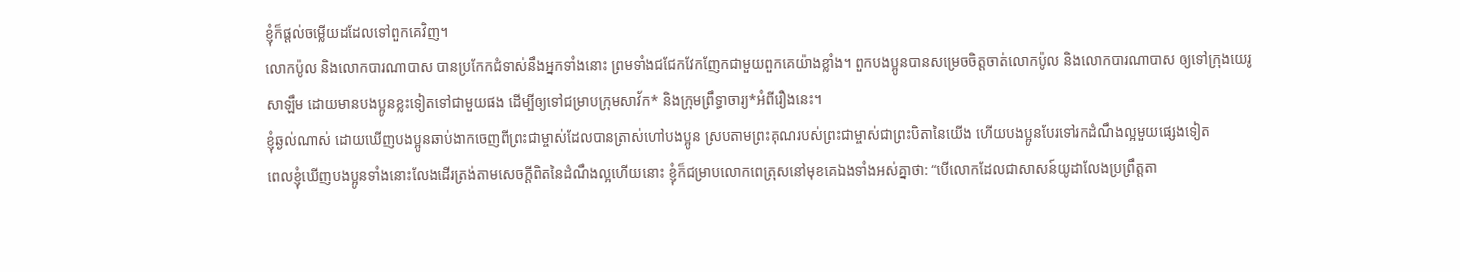ខ្ញុំក៏ផ្ដល់ចម្លើយដដែលទៅពួកគេវិញ។
លោកប៉ូល និងលោកបារណាបាស បានប្រកែកជំទាស់នឹងអ្នកទាំងនោះ ព្រមទាំងជជែកវែកញែកជាមួយពួកគេយ៉ាងខ្លាំង។ ពួកបងប្អូនបានសម្រេចចិត្តចាត់លោកប៉ូល និងលោកបារណាបាស ឲ្យទៅក្រុងយេរូសាឡឹម ដោយមានបងប្អូនខ្លះទៀតទៅជាមួយផង ដើម្បីឲ្យទៅជម្រាបក្រុមសាវ័ក* និងក្រុមព្រឹទ្ធាចារ្យ*អំពីរឿងនេះ។
ខ្ញុំឆ្ងល់ណាស់ ដោយឃើញបងប្អូនឆាប់ងាកចេញពីព្រះជាម្ចាស់ដែលបានត្រាស់ហៅបងប្អូន ស្របតាមព្រះគុណរបស់ព្រះជាម្ចាស់ជាព្រះបិតានៃយើង ហើយបងប្អូនបែរទៅរកដំណឹងល្អមួយផ្សេងទៀត
ពេលខ្ញុំឃើញបងប្អូនទាំងនោះលែងដើរត្រង់តាមសេចក្ដីពិតនៃដំណឹងល្អហើយនោះ ខ្ញុំក៏ជម្រាបលោកពេត្រុសនៅមុខគេឯងទាំងអស់គ្នាថា: “បើលោកដែលជាសាសន៍យូដាលែងប្រព្រឹត្តតា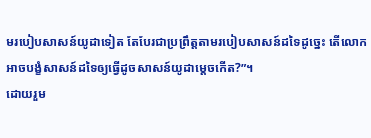មរបៀបសាសន៍យូដាទៀត តែបែរជាប្រព្រឹត្តតាមរបៀបសាសន៍ដទៃដូច្នេះ តើលោកអាចបង្ខំសាសន៍ដទៃឲ្យធ្វើដូចសាសន៍យូដាម្ដេចកើត?”។
ដោយរួម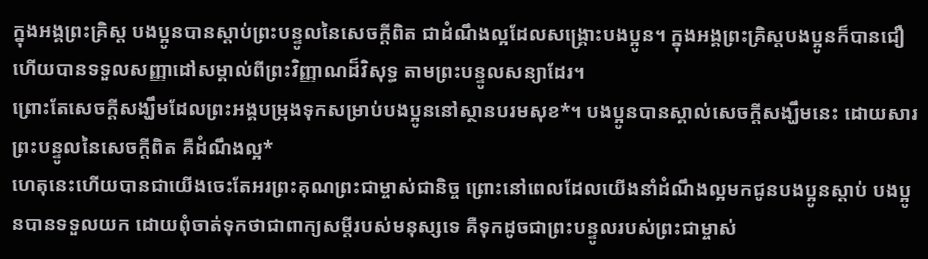ក្នុងអង្គព្រះគ្រិស្ត បងប្អូនបានស្ដាប់ព្រះបន្ទូលនៃសេចក្ដីពិត ជាដំណឹងល្អដែលសង្គ្រោះបងប្អូន។ ក្នុងអង្គព្រះគ្រិស្តបងប្អូនក៏បានជឿ ហើយបានទទួលសញ្ញាដៅសម្គាល់ពីព្រះវិញ្ញាណដ៏វិសុទ្ធ តាមព្រះបន្ទូលសន្យាដែរ។
ព្រោះតែសេចក្ដីសង្ឃឹមដែលព្រះអង្គបម្រុងទុកសម្រាប់បងប្អូននៅស្ថានបរមសុខ*។ បងប្អូនបានស្គាល់សេចក្ដីសង្ឃឹមនេះ ដោយសារព្រះបន្ទូលនៃសេចក្ដីពិត គឺដំណឹងល្អ*
ហេតុនេះហើយបានជាយើងចេះតែអរព្រះគុណព្រះជាម្ចាស់ជានិច្ច ព្រោះនៅពេលដែលយើងនាំដំណឹងល្អមកជូនបងប្អូនស្ដាប់ បងប្អូនបានទទួលយក ដោយពុំចាត់ទុកថាជាពាក្យសម្ដីរបស់មនុស្សទេ គឺទុកដូចជាព្រះបន្ទូលរបស់ព្រះជាម្ចាស់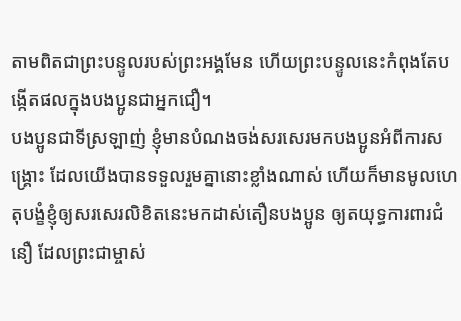តាមពិតជាព្រះបន្ទូលរបស់ព្រះអង្គមែន ហើយព្រះបន្ទូលនេះកំពុងតែបង្កើតផលក្នុងបងប្អូនជាអ្នកជឿ។
បងប្អូនជាទីស្រឡាញ់ ខ្ញុំមានបំណងចង់សរសេរមកបងប្អូនអំពីការសង្គ្រោះ ដែលយើងបានទទួលរួមគ្នានោះខ្លាំងណាស់ ហើយក៏មានមូលហេតុបង្ខំខ្ញុំឲ្យសរសេរលិខិតនេះមកដាស់តឿនបងប្អូន ឲ្យតយុទ្ធការពារជំនឿ ដែលព្រះជាម្ចាស់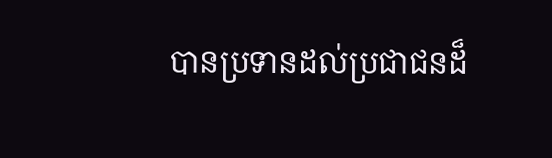បានប្រទានដល់ប្រជាជនដ៏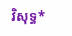វិសុទ្ធ*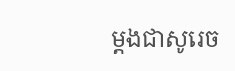ម្ដងជាសូរេច